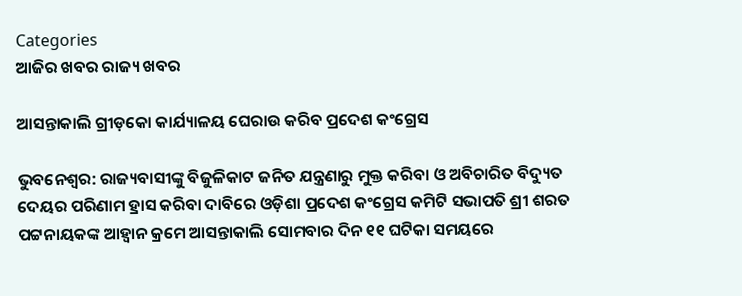Categories
ଆଜିର ଖବର ରାଜ୍ୟ ଖବର

ଆସନ୍ତାକାଲି ଗ୍ରୀଡ଼କୋ କାର୍ଯ୍ୟାଳୟ ଘେରାଉ କରିବ ପ୍ରଦେଶ କଂଗ୍ରେସ

ଭୁବନେଶ୍ୱର: ରାଜ୍ୟବାସୀଙ୍କୁ ବିଜୁଳିକାଟ ଜନିତ ଯନ୍ତ୍ରଣାରୁ ମୁକ୍ତ କରିବା ଓ ଅବିଚାରିତ ବିଦ୍ୟୁତ ଦେୟର ପରିଣାମ ହ୍ରାସ କରିବା ଦାବିରେ ଓଡ଼ିଶା ପ୍ରଦେଶ କଂଗ୍ରେସ କମିଟି ସଭାପତି ଶ୍ରୀ ଶରତ ପଟ୍ଟନାୟକଙ୍କ ଆହ୍ବାନ କ୍ରମେ ଆସନ୍ତାକାଲି ସୋମବାର ଦିନ ୧୧ ଘଟିକା ସମୟରେ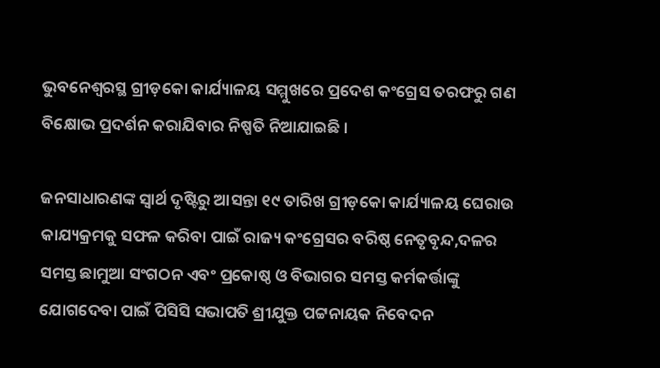ଭୁବନେଶ୍ଵରସ୍ଥ ଗ୍ରୀଡ଼କୋ କାର୍ଯ୍ୟାଳୟ ସମ୍ମୁଖରେ ପ୍ରଦେଶ କଂଗ୍ରେସ ତରଫରୁ ଗଣ ବିକ୍ଷୋଭ ପ୍ରଦର୍ଶନ କରାଯିବାର ନିଷ୍ପତି ନିଆଯାଇଛି ।

ଜନସାଧାରଣଙ୍କ ସ୍ଵାର୍ଥ ଦୃଷ୍ଟିରୁ ଆସନ୍ତା ୧୯ ତାରିଖ ଗ୍ରୀଡ଼କୋ କାର୍ଯ୍ୟାଳୟ ଘେରାଉ କାଯ୍ୟକ୍ରମକୁ ସଫଳ କରିବା ପାଇଁ ରାଜ୍ୟ କଂଗ୍ରେସର ବରିଷ୍ଠ ନେତୃବୃନ୍ଦ,ଦଳର ସମସ୍ତ ଛାମୁଆ ସଂଗଠନ ଏବଂ ପ୍ରକୋଷ୍ଠ ଓ ବିଭାଗର ସମସ୍ତ କର୍ମକର୍ତ୍ତାଙ୍କୁ ଯୋଗଦେବା ପାଇଁ ପିସିସି ସଭାପତି ଶ୍ରୀଯୁକ୍ତ ପଟ୍ଟନାୟକ ନିବେଦନ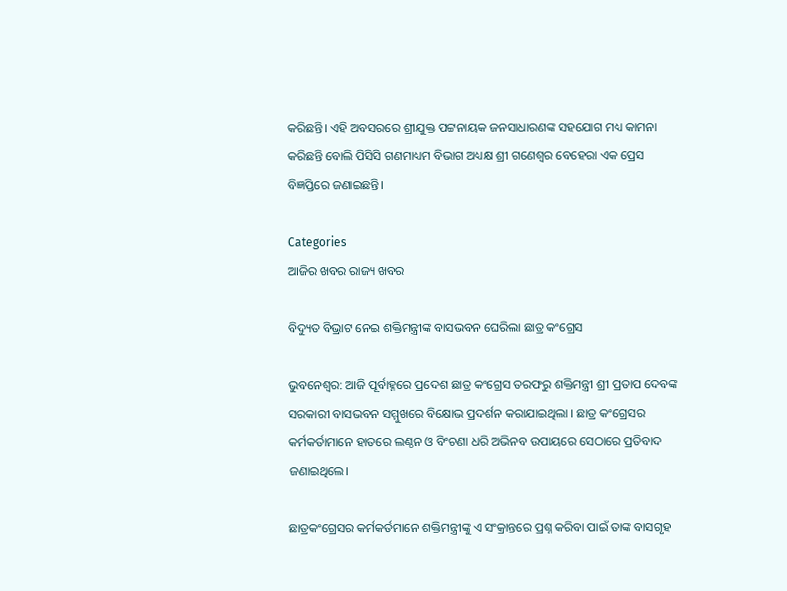କରିଛନ୍ତି। ଏହି ଅବସରରେ ଶ୍ରୀଯୁକ୍ତ ପଟ୍ଟନାୟକ ଜନସାଧାରଣଙ୍କ ସହଯୋଗ ମଧ୍ୟ କାମନା କରିଛନ୍ତି ବୋଲି ପିସିସି ଗଣମାଧ୍ୟମ ବିଭାଗ ଅଧ୍ୟକ୍ଷ ଶ୍ରୀ ଗଣେଶ୍ୱର ବେହେରା ଏକ ପ୍ରେସ ବିଜ୍ଞପ୍ତିରେ ଜଣାଇଛନ୍ତି।

Categories
ଆଜିର ଖବର ରାଜ୍ୟ ଖବର

ବିଦ୍ୟୁତ ବିଭ୍ରାଟ ନେଇ ଶକ୍ତିମନ୍ତ୍ରୀଙ୍କ ବାସଭବନ ଘେରିଲା ଛାତ୍ର କଂଗ୍ରେସ

ଭୁବନେଶ୍ୱର: ଆଜି ପୂର୍ବାହ୍ନରେ ପ୍ରଦେଶ ଛାତ୍ର କଂଗ୍ରେସ ତରଫରୁ ଶକ୍ତିମନ୍ତ୍ରୀ ଶ୍ରୀ ପ୍ରତାପ ଦେବଙ୍କ ସରକାରୀ ବାସଭବନ ସମ୍ମୁଖରେ ବିକ୍ଷୋଭ ପ୍ରଦର୍ଶନ କରାଯାଇଥିଲା । ଛାତ୍ର କଂଗ୍ରେସର କର୍ମକର୍ତାମାନେ ହାତରେ ଲଣ୍ଠନ ଓ ବିଂଚଣା ଧରି ଅଭିନବ ଉପାୟରେ ସେଠାରେ ପ୍ରତିବାଦ ଜଣାଇଥିଲେ।

ଛାତ୍ରକଂଗ୍ରେସର କର୍ମକର୍ତମାନେ ଶକ୍ତିମନ୍ତ୍ରୀଙ୍କୁ ଏ ସଂକ୍ରାନ୍ତରେ ପ୍ରଶ୍ନ କରିବା ପାଇଁ ତାଙ୍କ ବାସଗୃହ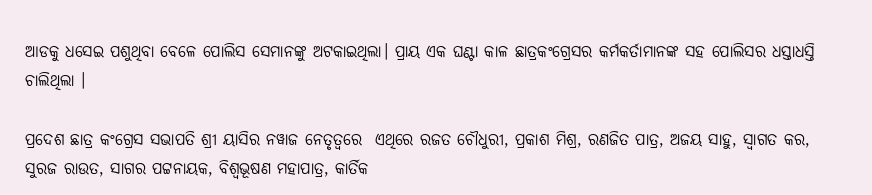ଆଡକୁ ଧସେଇ ପଶୁଥିବା ବେଳେ ପୋଲିସ ସେମାନଙ୍କୁ ଅଟକାଇଥିଲା। ପ୍ରାୟ ଏକ ଘଣ୍ଟା କାଳ ଛାତ୍ରକଂଗ୍ରେସର କର୍ମକର୍ତାମାନଙ୍କ ସହ ପୋଲିସର ଧସ୍ତାଧସ୍ତି ଚାଲିଥିଲା ।

ପ୍ରଦେଶ ଛାତ୍ର କଂଗ୍ରେସ ସଭାପତି ଶ୍ରୀ ୟାସିର ନୱାଜ ନେତୃତ୍ବରେ  ଏଥିରେ ରଜତ ଚୌଧୁରୀ, ପ୍ରକାଶ ମିଶ୍ର, ରଣଜିତ ପାତ୍ର, ଅଜୟ ସାହୁ, ସ୍ୱାଗତ କର, ସୁରଜ ରାଉତ, ସାଗର ପଟ୍ଟନାୟକ, ବିଶ୍ୱଭୂଷଣ ମହାପାତ୍ର, କାର୍ତିକ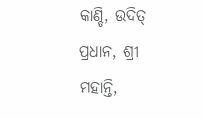କାଣ୍ଡି, ଉଦିତ୍ ପ୍ରଧାନ, ଶ୍ରୀ ମହାନ୍ତି,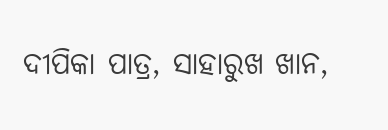ଦୀପିକା ପାତ୍ର, ସାହାରୁଖ ଖାନ,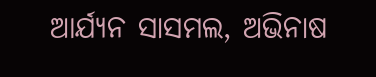ଆର୍ଯ୍ୟନ ସାସମଲ, ଅଭିନାଷ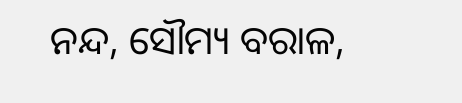ନନ୍ଦ, ସୌମ୍ୟ ବରାଳ,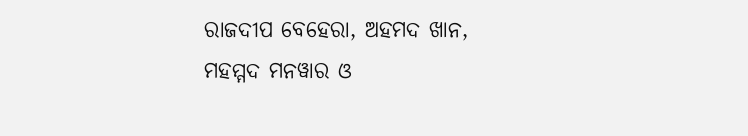ରାଜଦୀପ ବେହେରା, ଅହମଦ ଖାନ, ମହମ୍ମଦ ମନୱାର ଓ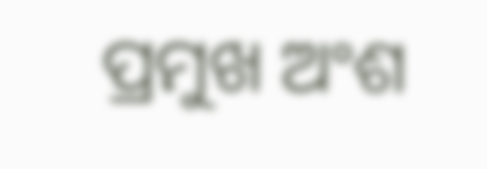ପ୍ରମୁଖ ଅଂଶ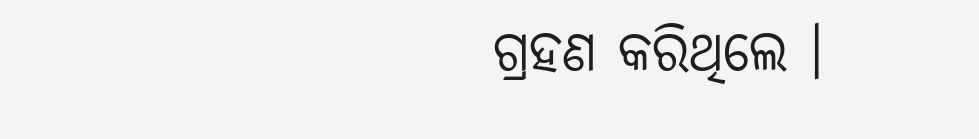ଗ୍ରହଣ କରିଥିଲେ ।